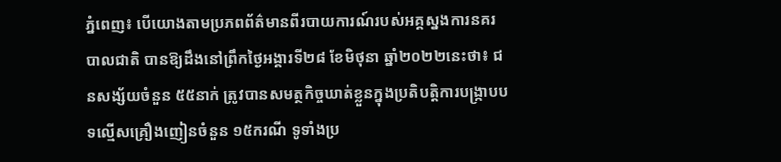ភ្នំពេញ៖ បើយោងតាមប្រភពព័ត៌មានពីរបាយការណ៍របស់អគ្គស្នងការនគរបាលជាតិ បានឱ្យដឹងនៅព្រឹកថ្ងៃអង្គារទី២៨ ខែមិថុនា ឆ្នាំ២០២២នេះថា៖ ជនសង្ស័យចំនួន ៥៥នាក់ ត្រូវបានសមត្ថកិច្ចឃាត់ខ្លួនក្នុងប្រតិបត្តិការបង្ក្រាបបទល្មើសគ្រឿងញៀនចំនួន ១៥ករណី ទូទាំងប្រ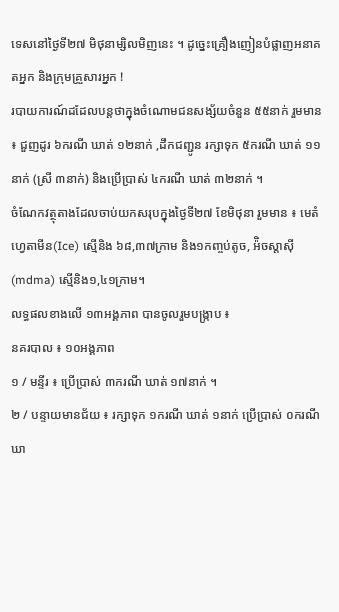ទេសនៅថ្ងៃទី២៧ មិថុនាម្សិលមិញនេះ ។ ដូច្នេះគ្រឿងញៀនបំផ្លាញអនាគតអ្នក និងក្រុមគ្រួសារអ្នក !
របាយការណ៍ដដែលបន្តថាក្នុងចំណោមជនសង្ស័យចំនួន ៥៥នាក់ រួមមាន ៖ ជួញដូរ ៦ករណី ឃាត់ ១២នាក់ ,ដឹកជញ្ជូន រក្សាទុក ៥ករណី ឃាត់ ១១នាក់ (ស្រី ៣នាក់) និងប្រើប្រាស់ ៤ករណី ឃាត់ ៣២នាក់ ។
ចំណែកវត្ថុតាងដែលចាប់យកសរុបក្នុងថ្ងៃទី២៧ ខែមិថុនា រួមមាន ៖ មេតំហ្វេតាមីន(Ice) ស្មើនិង ៦៨,៣៧ក្រាម និង១កញ្ចប់តូច, អ៉ិចស្តាស៊ី(mdma) ស្មេីនិង១,៤១ក្រាម។
លទ្ធផលខាងលើ ១៣អង្គភាព បានចូលរួមបង្ក្រាប ៖
នគរបាល ៖ ១០អង្គភាព
១ / មន្ទីរ ៖ ប្រើប្រាស់ ៣ករណី ឃាត់ ១៧នាក់ ។
២ / បន្ទាយមានជ័យ ៖ រក្សាទុក ១ករណី ឃាត់ ១នាក់ ប្រើប្រាស់ ០ករណី ឃា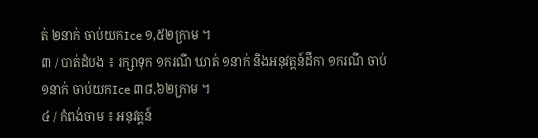ត់ ២នាក់ ចាប់យកIce ១,៥២ក្រាម ។
៣ / បាត់ដំបង ៖ រក្សាទុក ១ករណី ឃាត់ ១នាក់ និងអនុវត្តន៍ដីកា ១ករណី ចាប់ ១នាក់ ចាប់យកIce ៣៨,៦២ក្រាម ។
៤ / កំពង់ចាម ៖ អនុវត្តន៍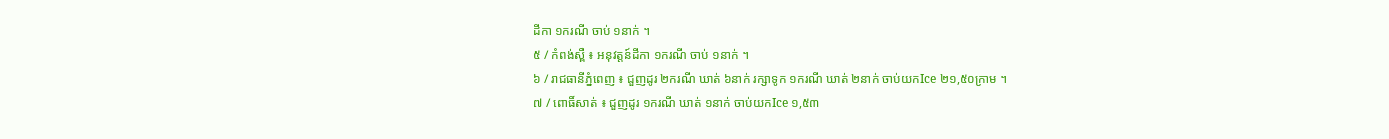ដីកា ១ករណី ចាប់ ១នាក់ ។
៥ / កំពង់ស្ពឺ ៖ អនុវត្តន៍ដីកា ១ករណី ចាប់ ១នាក់ ។
៦ / រាជធានីភ្នំពេញ ៖ ជួញដូរ ២ករណី ឃាត់ ៦នាក់ រក្សាទូក ១ករណី ឃាត់ ២នាក់ ចាប់យកIce ២១,៥០ក្រាម ។
៧ / ពោធិ៍សាត់ ៖ ជួញដូរ ១ករណី ឃាត់ ១នាក់ ចាប់យកIce ១,៥៣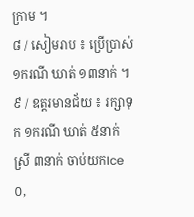ក្រាម ។
៨ / សៀមរាប ៖ ប្រើប្រាស់ ១ករណី ឃាត់ ១៣នាក់ ។
៩ / ឧត្តរមានជ័យ ៖ រក្សាទុក ១ករណី ឃាត់ ៥នាក់ ស្រី ៣នាក់ ចាប់យកIce ០,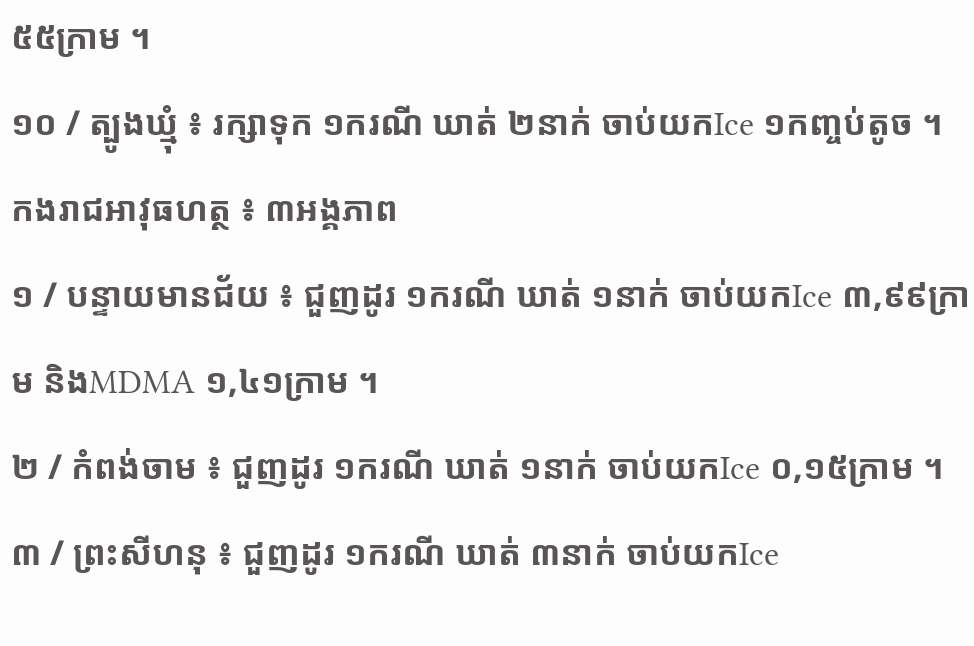៥៥ក្រាម ។
១០ / ត្បូងឃ្មុំ ៖ រក្សាទុក ១ករណី ឃាត់ ២នាក់ ចាប់យកIce ១កញ្ចប់តូច ។
កងរាជអាវុធហត្ថ ៖ ៣អង្គភាព
១ / បន្ទាយមានជ័យ ៖ ជួញដូរ ១ករណី ឃាត់ ១នាក់ ចាប់យកIce ៣,៩៩ក្រាម និងMDMA ១,៤១ក្រាម ។
២ / កំពង់ចាម ៖ ជួញដូរ ១ករណី ឃាត់ ១នាក់ ចាប់យកIce ០,១៥ក្រាម ។
៣ / ព្រះសីហនុ ៖ ជួញដូរ ១ករណី ឃាត់ ៣នាក់ ចាប់យកIce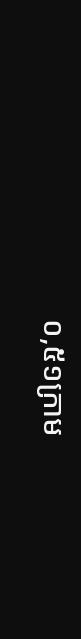០,៥១ក្រាម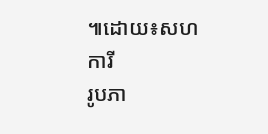៕ដោយ៖សហការី
រូបភា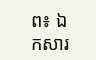ព៖ ឯកសារ